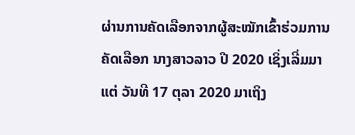ຜ່ານການຄັດເລືອກຈາກຜູ້ສະໝັກເຂົ້າຮ່ວມການຄັດເລືອກ ນາງສາວລາວ ປີ 2020 ເຊິ່ງເລີ່ມມາແຕ່ ວັນທີ 17 ຕຸລາ 2020 ມາເຖິງ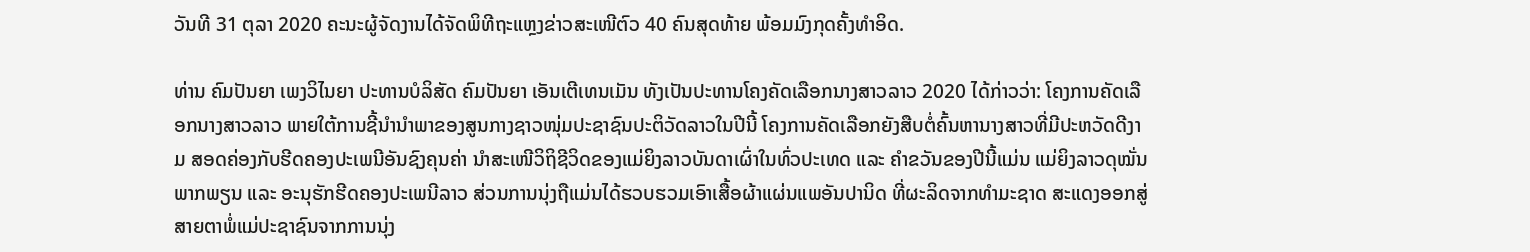ວັນທີ 31 ຕຸລາ 2020 ຄະນະຜູ້ຈັດງານໄດ້ຈັດພິທີຖະແຫຼງຂ່າວສະເໜີຕົວ 40 ຄົນສຸດທ້າຍ ພ້ອມມົງກຸດຄັ້ງທຳອິດ.

ທ່ານ ຄົມປັນຍາ ເພງວິໄນຍາ ປະທານບໍລິສັດ ຄົມປັນຍາ ເອັນເຕີເທນເມັນ ທັງເປັນປະທານໂຄງຄັດເລືອກນາງສາວລາວ 2020 ໄດ້ກ່າວວ່າ: ໂຄງການຄັດເລືອກນາງສາວລາວ ພາຍໃຕ້ການຊີ້ນຳນຳພາຂອງສູນກາງຊາວໜຸ່ມປະຊາຊົນປະຕິວັດລາວໃນປີນີ້ ໂຄງການຄັດເລືອກຍັງສືບຕໍ່ຄົ້ນຫານາງສາວທີ່ມີປະຫວັດດີງາມ ສອດຄ່ອງກັບຮີດຄອງປະເພນີອັນຊົງຄຸນຄ່າ ນຳສະເໜີວິຖິຊີວິດຂອງແມ່ຍິງລາວບັນດາເຜົ່າໃນທົ່ວປະເທດ ແລະ ຄຳຂວັນຂອງປີນີ້ແມ່ນ ແມ່ຍິງລາວດຸໝັ່ນ ພາກພຽນ ແລະ ອະນຸຮັກຮີດຄອງປະເພນີລາວ ສ່ວນການນຸ່ງຖືແມ່ນໄດ້ຮວບຮວມເອົາເສື້ອຜ້າແຜ່ນແພອັນປານິດ ທີ່ຜະລິດຈາກທຳມະຊາດ ສະແດງອອກສູ່ສາຍຕາພໍ່ແມ່ປະຊາຊົນຈາກການນຸ່ງ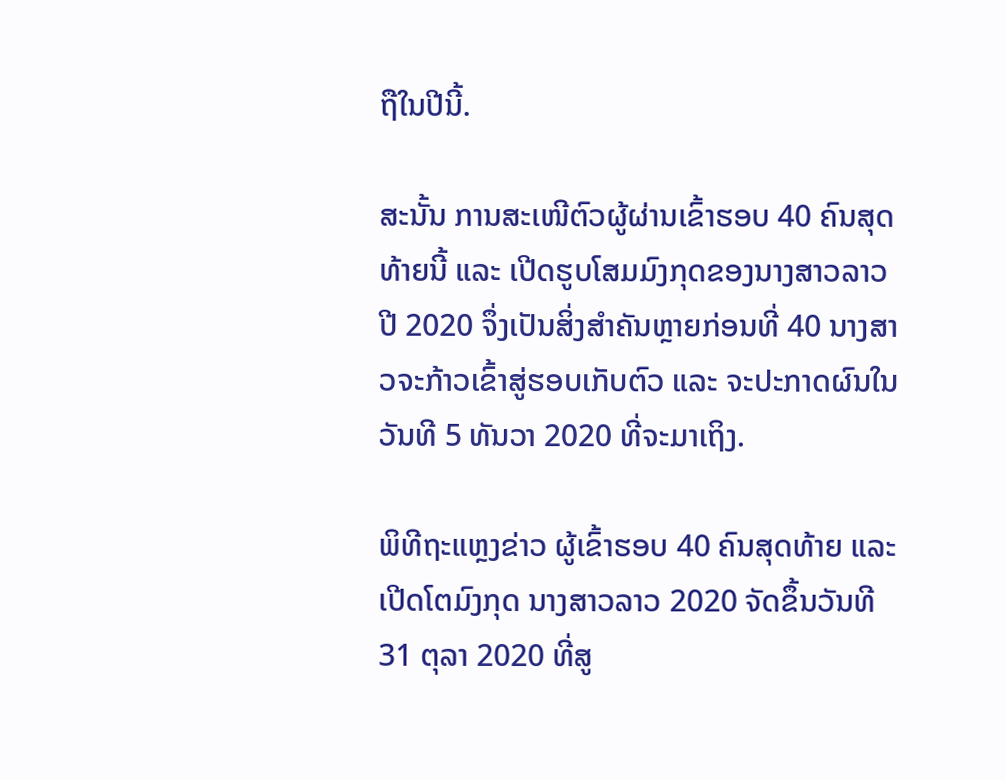ຖືໃນປີນີ້.

ສະນັ້ນ ການສະເໜີຕົວຜູ້ຜ່ານເຂົ້າຮອບ 40 ຄົນສຸດທ້າຍນີ້ ແລະ ເປີດຮູບໂສມມົງກຸດຂອງນາງສາວລາວ ປີ 2020 ຈຶ່ງເປັນສິ່ງສຳຄັນຫຼາຍກ່ອນທີ່ 40 ນາງສາວຈະກ້າວເຂົ້າສູ່ຮອບເກັບຕົວ ແລະ ຈະປະກາດຜົນໃນວັນທີ 5 ທັນວາ 2020 ທີ່ຈະມາເຖິງ.

ພິທີຖະແຫຼງຂ່າວ ຜູ້ເຂົ້າຮອບ 40 ຄົນສຸດທ້າຍ ແລະ ເປີດໂຕມົງກຸດ ນາງສາວລາວ 2020 ຈັດຂຶ້ນວັນທີ 31 ຕຸລາ 2020 ທີ່ສູ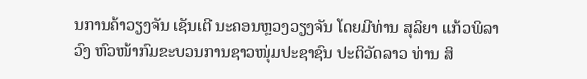ນການຄ້າວຽງຈັນ ເຊັນເຕີ ນະຄອນຫຼວງວຽງຈັນ ໂດຍມີທ່ານ ສຸລິຍາ ແກ້ວພິລາວົງ ຫົວໜ້າກົມຂະບວນການຊາວໜຸ່ມປະຊາຊົນ ປະຕິວັດລາວ ທ່ານ ສິ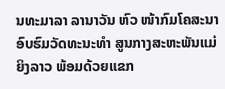ນທະມາລາ ລານາວັນ ຫົວ ໜ້າກົມໂຄສະນາອົບຮົມວັດທະນະທຳ ສູນກາງສະຫະພັນແມ່ຍິງລາວ ພ້ອມດ້ວຍແຂກ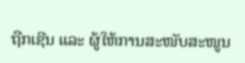ຖືກເຊີນ ແລະ ຜູ້ໃຫ້ການສະໜັບສະໜູນ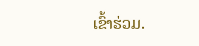ເຂົ້າຮ່ວມ.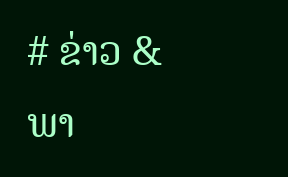# ຂ່າວ & ພາ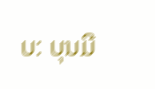ບ: ບຸນມີ